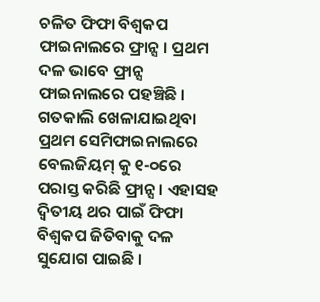ଚଳିତ ଫିଫା ବିଶ୍ୱକପ ଫାଇନାଲରେ ଫ୍ରାନ୍ସ । ପ୍ରଥମ ଦଳ ଭାବେ ଫ୍ରାନ୍ସ ଫାଇନାଲରେ ପହଞ୍ଚିଛି । ଗତକାଲି ଖେଳାଯାଇଥିବା ପ୍ରଥମ ସେମିଫାଇନାଲରେ ବେଲଜିୟମ୍ କୁ ୧-୦ରେ ପରାସ୍ତ କରିଛି ଫ୍ରାନ୍ସ । ଏହାସହ ଦ୍ୱିତୀୟ ଥର ପାଇଁ ଫିଫା ବିଶ୍ୱକପ ଜିତିବାକୁ ଦଳ ସୁଯୋଗ ପାଇଛି ।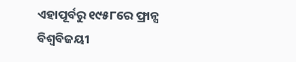ଏହାପୂର୍ବରୁ ୧୯୫୮ରେ ଫ୍ରାନ୍ସ ବିଶ୍ୱବିଜୟୀ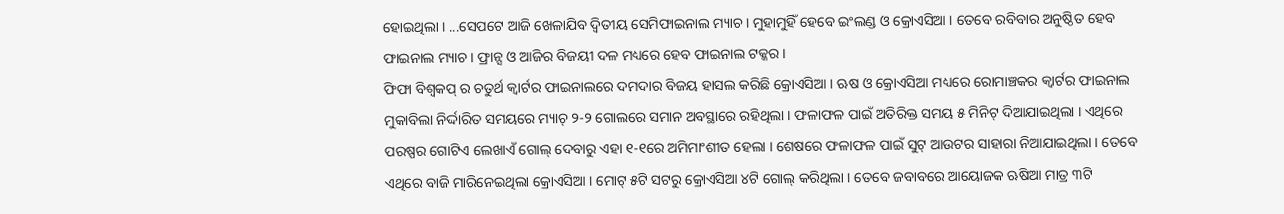ହୋଇଥିଲା । ...ସେପଟେ ଆଜି ଖେଳାଯିବ ଦ୍ୱିତୀୟ ସେମିଫାଇନାଲ ମ୍ୟାଚ । ମୁହାମୁହିଁ ହେବେ ଇଂଲଣ୍ଡ ଓ କ୍ରୋଏସିଆ । ତେବେ ରବିବାର ଅନୁଷ୍ଠିତ ହେବ ଫାଇନାଲ ମ୍ୟାଚ । ଫ୍ରାନ୍ସ ଓ ଆଜିର ବିଜୟୀ ଦଳ ମଧ୍ୟରେ ହେବ ଫାଇନାଲ ଟକ୍କର ।
ଫିଫା ବିଶ୍ୱକପ୍ ର ଚତୁର୍ଥ କ୍ୱାର୍ଟର ଫାଇନାଲରେ ଦମଦାର ବିଜୟ ହାସଲ କରିଛି କ୍ରୋଏସିଆ । ଋଷ ଓ କ୍ରୋଏସିଆ ମଧ୍ୟରେ ରୋମାଞ୍ଚକର କ୍ୱାର୍ଟର ଫାଇନାଲ ମୁକାବିଲା ନିର୍ଦ୍ଦାରିତ ସମୟରେ ମ୍ୟାଚ୍ ୨-୨ ଗୋଲରେ ସମାନ ଅବସ୍ଥାରେ ରହିଥିଲା । ଫଳାଫଳ ପାଇଁ ଅତିରିକ୍ତ ସମୟ ୫ ମିନିଟ୍ ଦିଆଯାଇଥିଲା । ଏଥିରେ ପରଷ୍ପର ଗୋଟିଏ ଲେଖାଏଁ ଗୋଲ୍ ଦେବାରୁ ଏହା ୧-୧ରେ ଅମିମାଂଶୀତ ହେଲା । ଶେଷରେ ଫଳାଫଳ ପାଇଁ ସୁଟ୍ ଆଉଟର ସାହାରା ନିଆଯାଇଥିଲା । ତେବେ ଏଥିରେ ବାଜି ମାରିନେଇଥିଲା କ୍ରୋଏସିଆ । ମୋଟ୍ ୫ଟି ସଟରୁ କ୍ରୋଏସିଆ ୪ଟି ଗୋଲ୍ କରିଥିଲା । ତେବେ ଜବାବରେ ଆୟୋଜକ ଋଷିଆ ମାତ୍ର ୩ଟି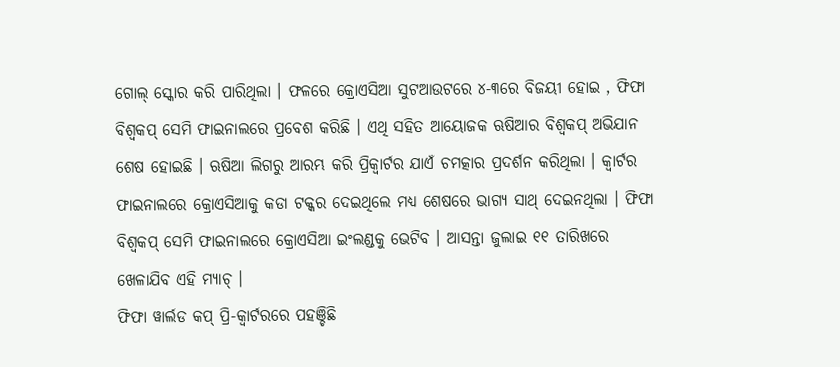ଗୋଲ୍ ସ୍କୋର କରି ପାରିଥିଲା । ଫଳରେ କ୍ରୋଏସିଆ ସୁଟଆଉଟରେ ୪-୩ରେ ବିଜୟୀ ହୋଇ , ଫିଫା ବିଶ୍ୱକପ୍ ସେମି ଫାଇନାଲରେ ପ୍ରବେଶ କରିଛି । ଏଥି ସହିତ ଆୟୋଜକ ଋଷିଆର ବିଶ୍ୱକପ୍ ଅଭିଯାନ ଶେଷ ହୋଇଛି । ଋଷିଆ ଲିଗରୁ ଆରମ୍ଭ କରି ପ୍ରିକ୍ୱାର୍ଟର ଯାଏଁ ଚମତ୍କାର ପ୍ରଦର୍ଶନ କରିଥିଲା । କ୍ୱାର୍ଟର ଫାଇନାଲରେ କ୍ରୋଏସିଆକୁ କଡା ଟକ୍କର ଦେଇଥିଲେ ମଧ୍ୟ ଶେଷରେ ଭାଗ୍ୟ ସାଥ୍ ଦେଇନଥିଲା । ଫିଫା ବିଶ୍ୱକପ୍ ସେମି ଫାଇନାଲରେ କ୍ରୋଏସିଆ ଇଂଲଣ୍ଡକୁ ଭେଟିବ । ଆସନ୍ତା ଜୁଲାଇ ୧୧ ତାରିଖରେ ଖେଳାଯିବ ଏହି ମ୍ୟାଚ୍ ।
ଫିଫା ୱାର୍ଲଡ କପ୍ ପ୍ରି-କ୍ୱାର୍ଟରରେ ପହଞ୍ଚିଛି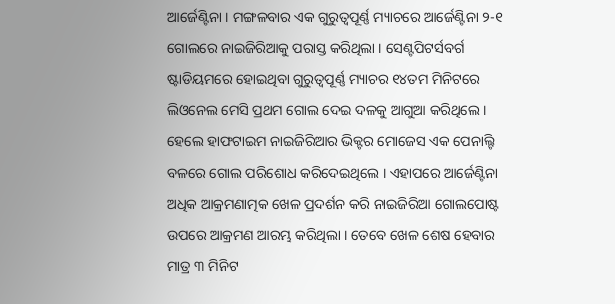ଆର୍ଜେଣ୍ଟିନା । ମଙ୍ଗଳବାର ଏକ ଗୁରୁତ୍ୱପୂର୍ଣ୍ଣ ମ୍ୟାଚରେ ଆର୍ଜେଣ୍ଟିନା ୨-୧ ଗୋଲରେ ନାଇଜିରିଆକୁ ପରାସ୍ତ କରିଥିଲା । ସେଣ୍ଟପିଟର୍ସବର୍ଗ ଷ୍ଟାଡିୟମରେ ହୋଇଥିବା ଗୁରୁତ୍ୱପୂର୍ଣ୍ଣ ମ୍ୟାଚର ୧୪ତମ ମିନିଟରେ ଲିଓନେଲ ମେସି ପ୍ରଥମ ଗୋଲ ଦେଇ ଦଳକୁ ଆଗୁଆ କରିଥିଲେ । ହେଲେ ହାଫଟାଇମ ନାଇଜିରିଆର ଭିକ୍ଟର ମୋଜେସ ଏକ ପେନାଲ୍ଟି ବଳରେ ଗୋଲ ପରିଶୋଧ କରିଦେଇଥିଲେ । ଏହାପରେ ଆର୍ଜେଣ୍ଟିନା ଅଧିକ ଆକ୍ରମଣାତ୍ମକ ଖେଳ ପ୍ରଦର୍ଶନ କରି ନାଇଜିରିଆ ଗୋଲପୋଷ୍ଟ ଉପରେ ଆକ୍ରମଣ ଆରମ୍ଭ କରିଥିଲା । ତେବେ ଖେଳ ଶେଷ ହେବାର ମାତ୍ର ୩ ମିନିଟ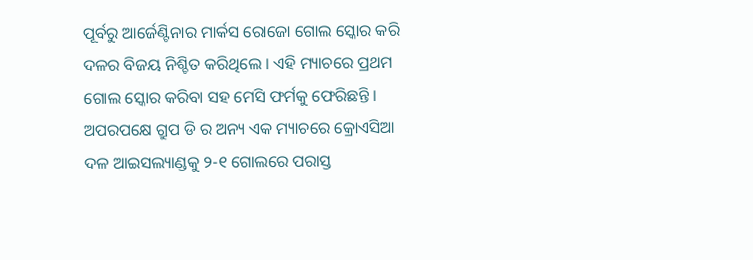ପୂର୍ବରୁ ଆର୍ଜେଣ୍ଟିନାର ମାର୍କସ ରୋଜୋ ଗୋଲ ସ୍କୋର କରି ଦଳର ବିଜୟ ନିଶ୍ଚିତ କରିଥିଲେ । ଏହି ମ୍ୟାଚରେ ପ୍ରଥମ ଗୋଲ ସ୍କୋର କରିବା ସହ ମେସି ଫର୍ମକୁ ଫେରିଛନ୍ତି । ଅପରପକ୍ଷେ ଗ୍ରୁପ ଡି ର ଅନ୍ୟ ଏକ ମ୍ୟାଚରେ କ୍ରୋଏସିଆ ଦଳ ଆଇସଲ୍ୟାଣ୍ଡକୁ ୨-୧ ଗୋଲରେ ପରାସ୍ତ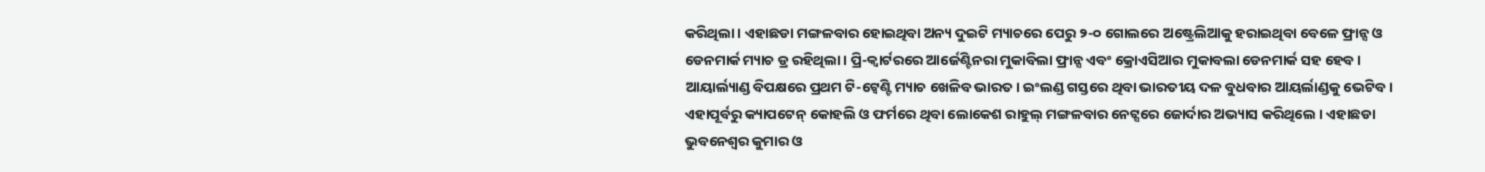କରିଥିଲା । ଏହାଛଡା ମଙ୍ଗଳବାର ହୋଇଥିବା ଅନ୍ୟ ଦୁଇଟି ମ୍ୟାଚରେ ପେରୁ ୨-୦ ଗୋଲରେ ଅଷ୍ଟ୍ରେଲିଆକୁ ହରାଇଥିବା ବେଳେ ଫ୍ରାନ୍ସ ଓ ଡେନମାର୍କ ମ୍ୟାଚ ଡ୍ର ରହିଥିଲା । ପ୍ରି-କ୍ୱାର୍ଟରରେ ଆର୍ଜେଣ୍ଟିନରା ମୁକାବିଲା ଫ୍ରାନ୍ସ ଏବଂ କ୍ରୋଏସିଆର ମୁକାବଲା ଡେନମାର୍କ ସହ ହେବ ।
ଆୟାର୍ଲ୍ୟାଣ୍ଡ ବିପକ୍ଷରେ ପ୍ରଥମ ଟି-ଟ୍ୱେଣ୍ଟି ମ୍ୟାଚ ଖେଳିବ ଭାରତ । ଇଂଲଣ୍ଡ ଗସ୍ତରେ ଥିବା ଭାରତୀୟ ଦଳ ବୁଧବାର ଆୟର୍ଲାଣ୍ଡକୁ ଭେଟିବ । ଏହାପୂର୍ବରୁ କ୍ୟାପଟେନ୍ କୋହଲି ଓ ଫର୍ମରେ ଥିବା ଲୋକେଶ ରାହୁଲ୍ ମଙ୍ଗଳବାର ନେଟ୍ସରେ ଜୋର୍ଦାର ଅଭ୍ୟାସ କରିଥିଲେ । ଏହାଛଡା ଭୁବନେଶ୍ୱର କୁମାର ଓ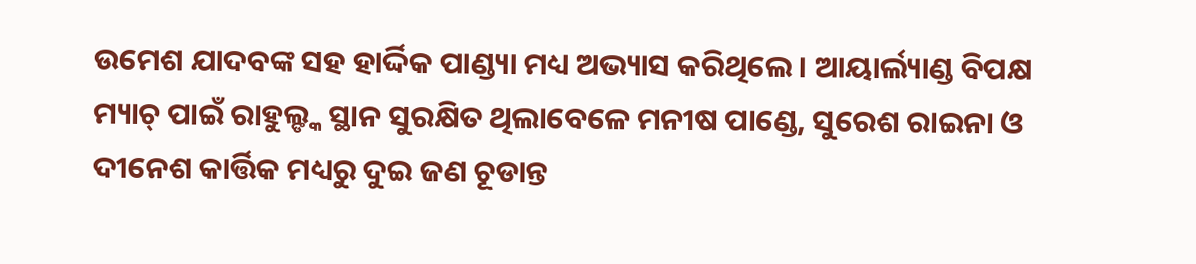ଉମେଶ ଯାଦବଙ୍କ ସହ ହାର୍ଦ୍ଦିକ ପାଣ୍ଡ୍ୟା ମଧ୍ୟ ଅଭ୍ୟାସ କରିଥିଲେ । ଆୟାର୍ଲ୍ୟାଣ୍ଡ ବିପକ୍ଷ ମ୍ୟାଚ୍ ପାଇଁ ରାହୁଲ୍ଙ୍କ ସ୍ଥାନ ସୁରକ୍ଷିତ ଥିଲାବେଳେ ମନୀଷ ପାଣ୍ଡେ, ସୁରେଶ ରାଇନା ଓ ଦୀନେଶ କାର୍ତ୍ତିକ ମଧ୍ୟରୁ ଦୁଇ ଜଣ ଚୂଡାନ୍ତ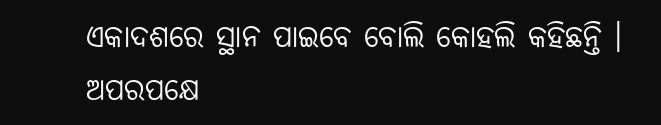ଏକାଦଶରେ ସ୍ଥାନ ପାଇବେ ବୋଲି କୋହଲି କହିଛନ୍ତି । ଅପରପକ୍ଷେ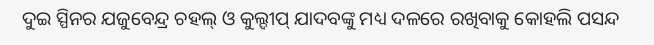ଦୁଇ ସ୍ପିନର ଯଜୁବେନ୍ଦ୍ର ଚହଲ୍ ଓ କୁଲ୍ଦୀପ୍ ଯାଦବଙ୍କୁ ମଧ୍ୟ ଦଳରେ ରଖିବାକୁ କୋହଲି ପସନ୍ଦ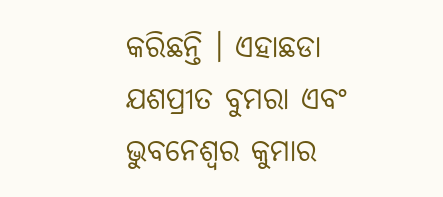କରିଛନ୍ତି । ଏହାଛଡା ଯଶପ୍ରୀତ ବୁମରା ଏବଂ ଭୁବନେଶ୍ୱର କୁମାର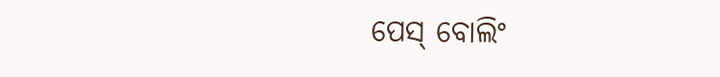ପେସ୍ ବୋଲିଂ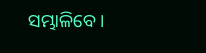ସମ୍ଭାଳିବେ ।